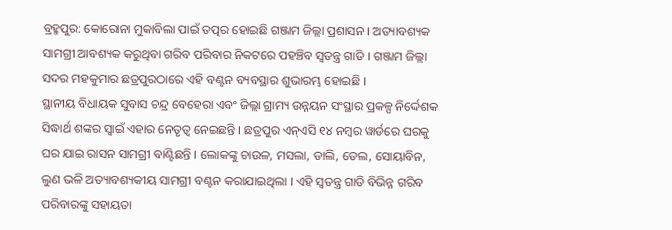ବ୍ରହ୍ମପୁର: କୋରୋନା ମୁକାବିଲା ପାଇଁ ତତ୍ପର ହୋଇଛି ଗଞ୍ଜାମ ଜିଲ୍ଲା ପ୍ରଶାସନ । ଅତ୍ୟାବଶ୍ୟକ ସାମଗ୍ରୀ ଆବଶ୍ୟକ କରୁଥିବା ଗରିବ ପରିବାର ନିକଟରେ ପହଞ୍ଚିବ ସ୍ବତନ୍ତ୍ର ଗାଡି । ଗଞ୍ଜାମ ଜିଲ୍ଲା ସଦର ମହକୁମାର ଛତ୍ରପୁରଠାରେ ଏହି ବଣ୍ଟନ ବ୍ୟବସ୍ଥାର ଶୁଭାରମ୍ଭ ହୋଇଛି ।
ସ୍ଥାନୀୟ ବିଧାୟକ ସୁବାସ ଚନ୍ଦ୍ର ବେହେରା ଏବଂ ଜିଲ୍ଲା ଗ୍ରାମ୍ୟ ଉନ୍ନୟନ ସଂସ୍ଥାର ପ୍ରକଳ୍ପ ନିର୍ଦ୍ଦେଶକ ସିଦ୍ଧାର୍ଥ ଶଙ୍କର ସ୍ବାଇଁ ଏହାର ନେତୃତ୍ବ ନେଇଛନ୍ତି । ଛତ୍ରପୁର ଏନ୍ଏସି ୧୪ ନମ୍ବର ୱାର୍ଡରେ ଘରକୁ ଘର ଯାଇ ରାସନ ସାମଗ୍ରୀ ବାଣ୍ଟିଛନ୍ତି । ଲୋକଙ୍କୁ ଚାଉଳ, ମସଲା, ଡାଲି, ତେଲ, ସୋୟାବିନ, ଲୁଣ ଭଳି ଅତ୍ୟାବଶ୍ୟକୀୟ ସାମଗ୍ରୀ ବଣ୍ଟନ କରାଯାଇଥିଲା । ଏହି ସ୍ବତନ୍ତ୍ର ଗାଡି ବିଭିନ୍ନ ଗରିବ ପରିବାରଙ୍କୁ ସହାୟତା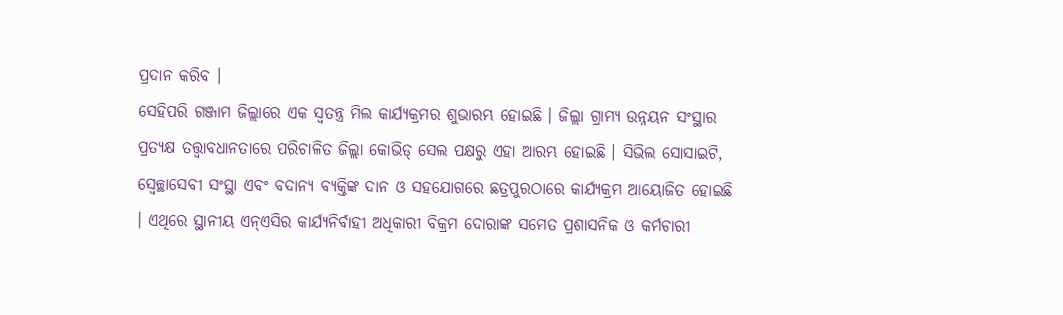ପ୍ରଦାନ କରିବ ।
ସେହିପରି ଗଞ୍ଜାମ ଜିଲ୍ଲାରେ ଏକ ସ୍ବତନ୍ତ୍ର ମିଲ କାର୍ଯ୍ୟକ୍ରମର ଶୁଭାରମ୍ଭ ହୋଇଛି । ଜିଲ୍ଲା ଗ୍ରାମ୍ୟ ଉନ୍ନୟନ ସଂସ୍ଥାର ପ୍ରତ୍ୟକ୍ଷ ତତ୍ତ୍ବାବଧାନତାରେ ପରିଚାଳିତ ଜିଲ୍ଲା କୋଭିଡ୍ ସେଲ ପକ୍ଷରୁ ଏହା ଆରମ୍ଭ ହୋଇଛି । ସିଭିଲ ସୋସାଇଟି, ସ୍ବେଚ୍ଛାସେବୀ ସଂସ୍ଥା ଏବଂ ବଦାନ୍ୟ ବ୍ୟକ୍ତିଙ୍କ ଦାନ ଓ ସହଯୋଗରେ ଛତ୍ରପୁରଠାରେ କାର୍ଯ୍ୟକ୍ରମ ଆୟୋଜିତ ହୋଇଛି । ଏଥିରେ ସ୍ଥାନୀୟ ଏନ୍ଏସିର କାର୍ଯ୍ୟନିର୍ବାହୀ ଅଧିକାରୀ ବିକ୍ରମ ଦୋରାଙ୍କ ସମେତ ପ୍ରଶାସନିକ ଓ କର୍ମଚାରୀ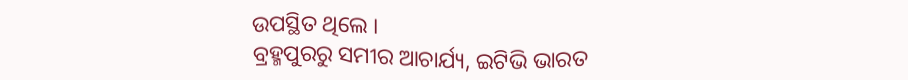ଉପସ୍ଥିତ ଥିଲେ ।
ବ୍ରହ୍ମପୁରରୁ ସମୀର ଆଚାର୍ଯ୍ୟ, ଇଟିଭି ଭାରତ